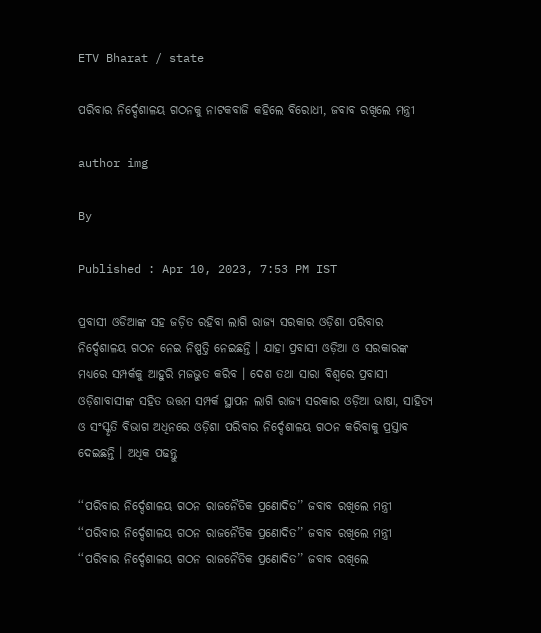ETV Bharat / state

ପରିବାର ନିର୍ଦ୍ଦେଶାଳୟ ଗଠନକୁ ନାଟକବାଜି କହିଲେ ବିରୋଧୀ, ଜବାବ ରଖିଲେ ମନ୍ତ୍ରୀ

author img

By

Published : Apr 10, 2023, 7:53 PM IST

ପ୍ରବାସୀ ଓଡିଆଙ୍କ ସହ ଜଡ଼ିତ ରହିବା ଲାଗି ରାଜ୍ୟ ସରକାର ଓଡ଼ିଶା ପରିବାର ନିର୍ଦ୍ଦେଶାଳୟ ଗଠନ ନେଇ ନିଷ୍ପତ୍ତି ନେଇଛନ୍ତି । ଯାହା ପ୍ରବାସୀ ଓଡ଼ିଆ ଓ ସରକାରଙ୍କ ମଧ୍ୟରେ ସମ୍ପର୍କକୁ ଆହୁରି ମଜଭୁତ କରିବ । ଦେଶ ତଥା ସାରା ବିଶ୍ୱରେ ପ୍ରବାସୀ ଓଡ଼ିଶାବାସୀଙ୍କ ସହିତ ଉତ୍ତମ ସମ୍ପର୍କ ସ୍ଥାପନ ଲାଗି ରାଜ୍ୟ ସରକାର ଓଡ଼ିଆ ଭାଷା, ସାହିତ୍ୟ ଓ ସଂସ୍କୃତି ବିଭାଗ ଅଧିନରେ ଓଡ଼ିଶା ପରିବାର ନିର୍ଦ୍ଦେଶାଳୟ ଗଠନ କରିବାକୁ ପ୍ରସ୍ତାବ ଦେଇଛନ୍ତି । ଅଧିକ ପଢନ୍ତୁ

‘‘ପରିବାର ନିର୍ଦ୍ଦେଶାଳୟ ଗଠନ ରାଜନୈତିକ ପ୍ରଣୋଦିତ’’ ଜବାବ ରଖିଲେ ମନ୍ତ୍ରୀ
‘‘ପରିବାର ନିର୍ଦ୍ଦେଶାଳୟ ଗଠନ ରାଜନୈତିକ ପ୍ରଣୋଦିତ’’ ଜବାବ ରଖିଲେ ମନ୍ତ୍ରୀ
‘‘ପରିବାର ନିର୍ଦ୍ଦେଶାଳୟ ଗଠନ ରାଜନୈତିକ ପ୍ରଣୋଦିତ’’ ଜବାବ ରଖିଲେ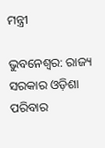ମନ୍ତ୍ରୀ

ଭୁବନେଶ୍ବର: ରାଜ୍ୟ ସରକାର ଓଡ଼ିଶା ପରିବାର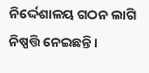ନିର୍ଦ୍ଦେଶାଳୟ ଗଠନ ଲାଗି ନିଷ୍ପତ୍ତି ନେଇଛନ୍ତି ।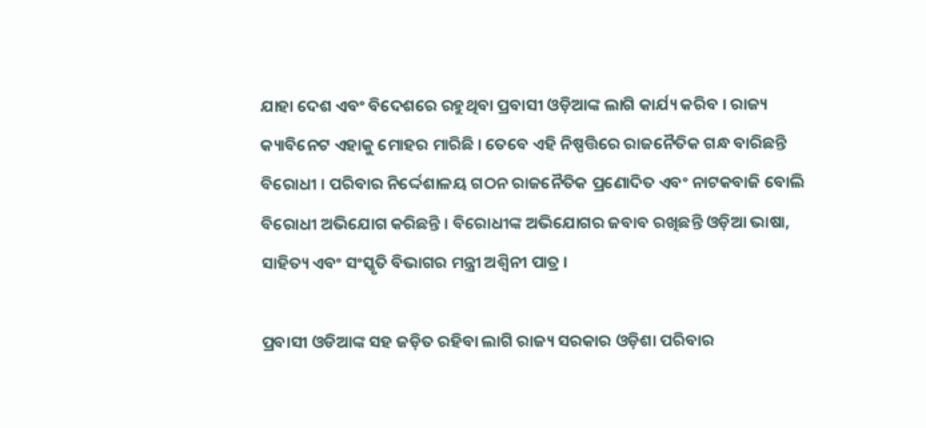ଯାହା ଦେଶ ଏବଂ ବିଦେଶରେ ରହୁଥିବା ପ୍ରବାସୀ ଓଡ଼ିଆଙ୍କ ଲାଗି କାର୍ଯ୍ୟ କରିବ । ରାଜ୍ୟ କ୍ୟାବିନେଟ ଏହାକୁ ମୋହର ମାରିଛି । ତେବେ ଏହି ନିଷ୍ପତ୍ତିରେ ରାଜନୈତିକ ଗନ୍ଧ ବାରିଛନ୍ତି ବିରୋଧୀ । ପରିବାର ନିର୍ଦ୍ଦେଶାଳୟ ଗଠନ ରାଜନୈତିକ ପ୍ରଣୋଦିତ ଏବଂ ନାଟକବାଜି ବୋଲି ବିରୋଧୀ ଅଭିଯୋଗ କରିଛନ୍ତି । ବିରୋଧୀଙ୍କ ଅଭିଯୋଗର ଜବାବ ରଖିଛନ୍ତି ଓଡ଼ିଆ ଭାଷା, ସାହିତ୍ୟ ଏବଂ ସଂସ୍କୃତି ବିଭାଗର ମନ୍ତ୍ରୀ ଅଶ୍ୱିନୀ ପାତ୍ର ।

ପ୍ରବାସୀ ଓଡିଆଙ୍କ ସହ ଜଡ଼ିତ ରହିବା ଲାଗି ରାଜ୍ୟ ସରକାର ଓଡ଼ିଶା ପରିବାର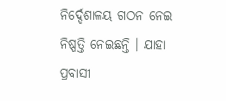ନିର୍ଦ୍ଦେଶାଳୟ ଗଠନ ନେଇ ନିଷ୍ପତ୍ତି ନେଇଛନ୍ତି । ଯାହା ପ୍ରବାସୀ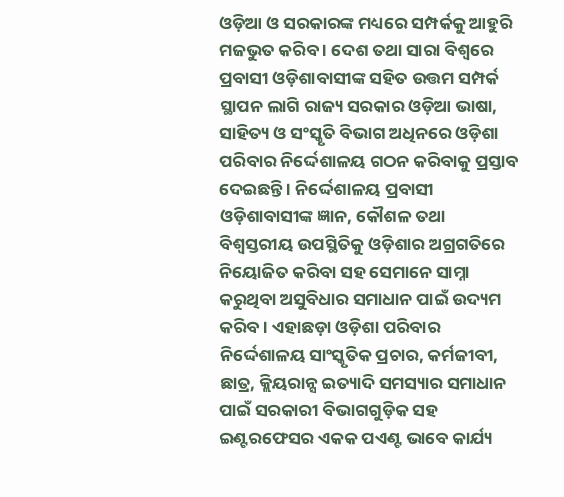ଓଡ଼ିଆ ଓ ସରକାରଙ୍କ ମଧ୍ୟରେ ସମ୍ପର୍କକୁ ଆହୁରି ମଜଭୁତ କରିବ । ଦେଶ ତଥା ସାରା ବିଶ୍ୱରେ ପ୍ରବାସୀ ଓଡ଼ିଶାବାସୀଙ୍କ ସହିତ ଉତ୍ତମ ସମ୍ପର୍କ ସ୍ଥାପନ ଲାଗି ରାଜ୍ୟ ସରକାର ଓଡ଼ିଆ ଭାଷା, ସାହିତ୍ୟ ଓ ସଂସ୍କୃତି ବିଭାଗ ଅଧିନରେ ଓଡ଼ିଶା ପରିବାର ନିର୍ଦ୍ଦେଶାଳୟ ଗଠନ କରିବାକୁ ପ୍ରସ୍ତାବ ଦେଇଛନ୍ତି । ନିର୍ଦ୍ଦେଶାଳୟ ପ୍ରବାସୀ ଓଡ଼ିଶାବାସୀଙ୍କ ଜ୍ଞାନ, କୌଶଳ ତଥା ବିଶ୍ୱସ୍ତରୀୟ ଉପସ୍ଥିତିକୁ ଓଡ଼ିଶାର ଅଗ୍ରଗତିରେ ନିୟୋଜିତ କରିବା ସହ ସେମାନେ ସାମ୍ନା କରୁଥିବା ଅସୁବିଧାର ସମାଧାନ ପାଇଁ ଉଦ୍ୟମ କରିବ । ଏହାଛଡ଼ା ଓଡ଼ିଶା ପରିବାର ନିର୍ଦ୍ଦେଶାଳୟ ସାଂସ୍କୃତିକ ପ୍ରଚାର, କର୍ମଜୀବୀ, ଛାତ୍ର, କ୍ଲିୟରାନ୍ସ ଇତ୍ୟାଦି ସମସ୍ୟାର ସମାଧାନ ପାଇଁ ସରକାରୀ ବିଭାଗଗୁଡ଼ିକ ସହ ଇଣ୍ଟରଫେସର ଏକକ ପଏଣ୍ଟ ଭାବେ କାର୍ଯ୍ୟ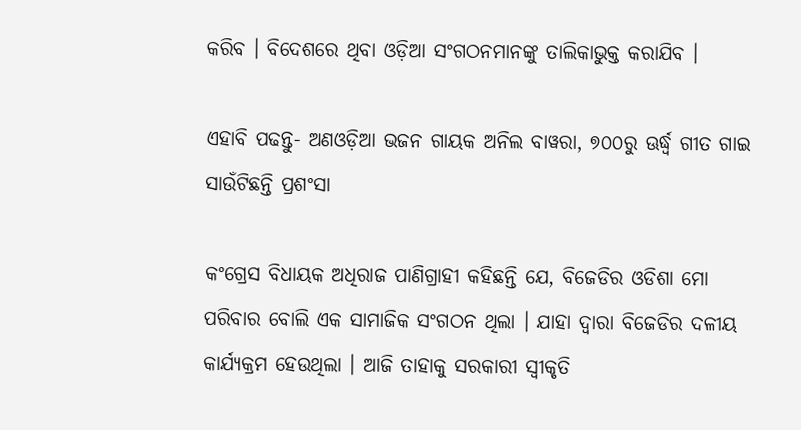କରିବ । ବିଦେଶରେ ଥିବା ଓଡ଼ିଆ ସଂଗଠନମାନଙ୍କୁ ତାଲିକାଭୁକ୍ତ କରାଯିବ ।

ଏହାବି ପଢନ୍ତୁ- ଅଣଓଡ଼ିଆ ଭଜନ ଗାୟକ ଅନିଲ ବାୱରା, ୭୦୦ରୁ ଊର୍ଦ୍ଧ୍ବ ଗୀତ ଗାଇ ସାଉଁଟିଛନ୍ତି ପ୍ରଶଂସା

କଂଗ୍ରେସ ବିଧାୟକ ଅଧିରାଜ ପାଣିଗ୍ରାହୀ କହିଛନ୍ତି ଯେ, ବିଜେଡିର ଓଡିଶା ମୋ ପରିବାର ବୋଲି ଏକ ସାମାଜିକ ସଂଗଠନ ଥିଲା । ଯାହା ଦ୍ୱାରା ବିଜେଡିର ଦଳୀୟ କାର୍ଯ୍ୟକ୍ରମ ହେଉଥିଲା । ଆଜି ତାହାକୁ ସରକାରୀ ସ୍ୱୀକୃତି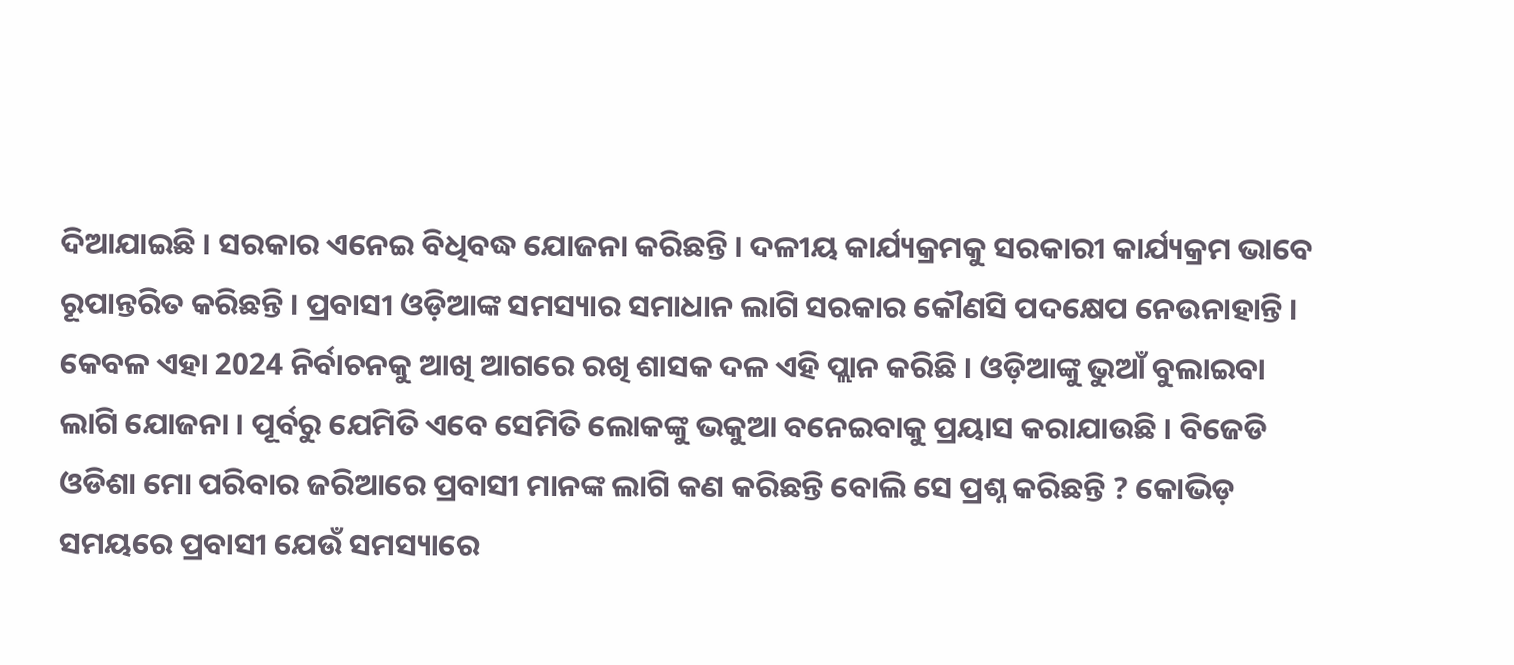ଦିଆଯାଇଛି । ସରକାର ଏନେଇ ବିଧିବଦ୍ଧ ଯୋଜନା କରିଛନ୍ତି । ଦଳୀୟ କାର୍ଯ୍ୟକ୍ରମକୁ ସରକାରୀ କାର୍ଯ୍ୟକ୍ରମ ଭାବେ ରୂପାନ୍ତରିତ କରିଛନ୍ତି । ପ୍ରବାସୀ ଓଡ଼ିଆଙ୍କ ସମସ୍ୟାର ସମାଧାନ ଲାଗି ସରକାର କୌଣସି ପଦକ୍ଷେପ ନେଉନାହାନ୍ତି । କେବଳ ଏହା 2024 ନିର୍ବାଚନକୁ ଆଖି ଆଗରେ ରଖି ଶାସକ ଦଳ ଏହି ପ୍ଲାନ କରିଛି । ଓଡ଼ିଆଙ୍କୁ ଭୁଆଁ ବୁଲାଇବା ଲାଗି ଯୋଜନା । ପୂର୍ବରୁ ଯେମିତି ଏବେ ସେମିତି ଲୋକଙ୍କୁ ଭକୁଆ ବନେଇବାକୁ ପ୍ରୟାସ କରାଯାଉଛି । ବିଜେଡି ଓଡିଶା ମୋ ପରିବାର ଜରିଆରେ ପ୍ରବାସୀ ମାନଙ୍କ ଲାଗି କଣ କରିଛନ୍ତି ବୋଲି ସେ ପ୍ରଶ୍ନ କରିଛନ୍ତି ? କୋଭିଡ଼ ସମୟରେ ପ୍ରବାସୀ ଯେଉଁ ସମସ୍ୟାରେ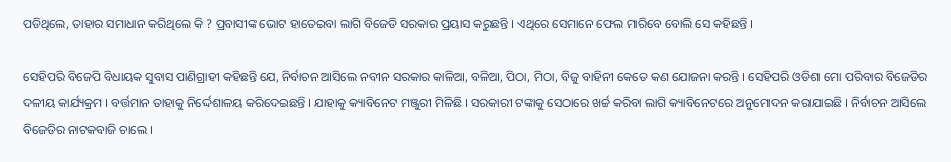ପଡିଥିଲେ, ତାହାର ସମାଧାନ କରିଥିଲେ କି ? ପ୍ରବାସୀଙ୍କ ଭୋଟ ହାତେଇବା ଲାଗି ବିଜେଡି ସରକାର ପ୍ରୟାସ କରୁଛନ୍ତି । ଏଥିରେ ସେମାନେ ଫେଲ ମାରିବେ ବୋଲି ସେ କହିଛନ୍ତି ।

ସେହିପରି ବିଜେପି ବିଧାୟକ ସୁବାସ ପାଣିଗ୍ରାହୀ କହିଛନ୍ତି ଯେ, ନିର୍ବାଚନ ଆସିଲେ ନବୀନ ସରକାର କାଳିଆ, ବଳିଆ, ପିଠା, ମିଠା, ବିଜୁ ବାହିନୀ କେତେ କଣ ଯୋଜନା କରନ୍ତି । ସେହିପରି ଓଡିଶା ମୋ ପରିବାର ବିଜେଡିର ଦଳୀୟ କାର୍ଯ୍ୟକ୍ରମ । ବର୍ତ୍ତମାନ ତାହାକୁ ନିର୍ଦ୍ଦେଶାଳୟ କରିଦେଇଛନ୍ତି । ଯାହାକୁ କ୍ୟାବିନେଟ ମଞ୍ଜୁରୀ ମିଳିଛି । ସରକାରୀ ଟଙ୍କାକୁ ସେଠାରେ ଖର୍ଚ୍ଚ କରିବା ଲାଗି କ୍ୟାବିନେଟରେ ଅନୁମୋଦନ କରାଯାଇଛି । ନିର୍ବାଚନ ଆସିଲେ ବିଜେଡିର ନାଟକବାଜି ଚାଲେ ।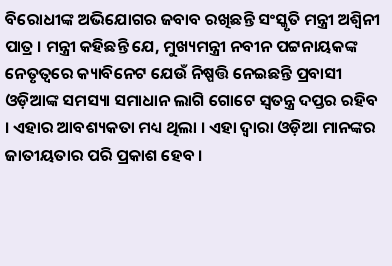ବିରୋଧୀଙ୍କ ଅଭିଯୋଗର ଜବାବ ରଖିଛନ୍ତି ସଂସ୍କୃତି ମନ୍ତ୍ରୀ ଅଶ୍ୱିନୀ ପାତ୍ର । ମନ୍ତ୍ରୀ କହିଛନ୍ତି ଯେ, ମୁଖ୍ୟମନ୍ତ୍ରୀ ନବୀନ ପଟ୍ଟନାୟକଙ୍କ ନେତୃତ୍ବରେ କ୍ୟାବିନେଟ ଯେଉଁ ନିଷ୍ପତ୍ତି ନେଇଛନ୍ତି ପ୍ରବାସୀ ଓଡ଼ିଆଙ୍କ ସମସ୍ୟା ସମାଧାନ ଲାଗି ଗୋଟେ ସ୍ୱତନ୍ତ୍ର ଦପ୍ତର ରହିବ । ଏହାର ଆବଶ୍ୟକତା ମଧ୍ୟ ଥିଲା । ଏହା ଦ୍ୱାରା ଓଡ଼ିଆ ମାନଙ୍କର ଜାତୀୟତାର ପରି ପ୍ରକାଶ ହେବ ।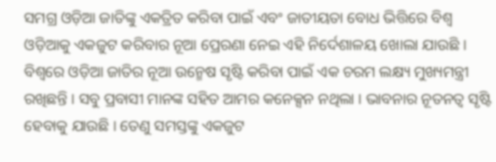ସମଗ୍ର ଓଡ଼ିଆ ଜାତିଙ୍କୁ ଏକତ୍ରିତ କରିବା ପାଇଁ ଏବଂ ଜାତୀୟତା ବୋଧ ଭିତ୍ତିରେ ବିଶ୍ଵ ଓଡ଼ିଆକୁ ଏକଜୁଟ କରିବାର ନୂଆ ପ୍ରେରଣା ନେଇ ଏହି ନିର୍ଦେଶାଳୟ ଖୋଲା ଯାଉଛି । ବିଶ୍ୱରେ ଓଡ଼ିଆ ଜାତିର ନୂଆ ଉନ୍ମେଷ ସୃଷ୍ଟି କରିବା ପାଇଁ ଏକ ଚରମ ଲକ୍ଷ୍ୟ ମୁଖ୍ୟମନ୍ତ୍ରୀ ରଖିଛନ୍ତି । ସବୁ ପ୍ରବାସୀ ମାନଙ୍କ ସହିତ ଆମର କନେକ୍ସନ ନଥିଲା । ଭାବନାର ନୂତନତ୍ୱ ସୃଷ୍ଟି ହେବାକୁ ଯାଉଛି । ତେଣୁ ସମସ୍ତଙ୍କୁ ଏକଜୁଟ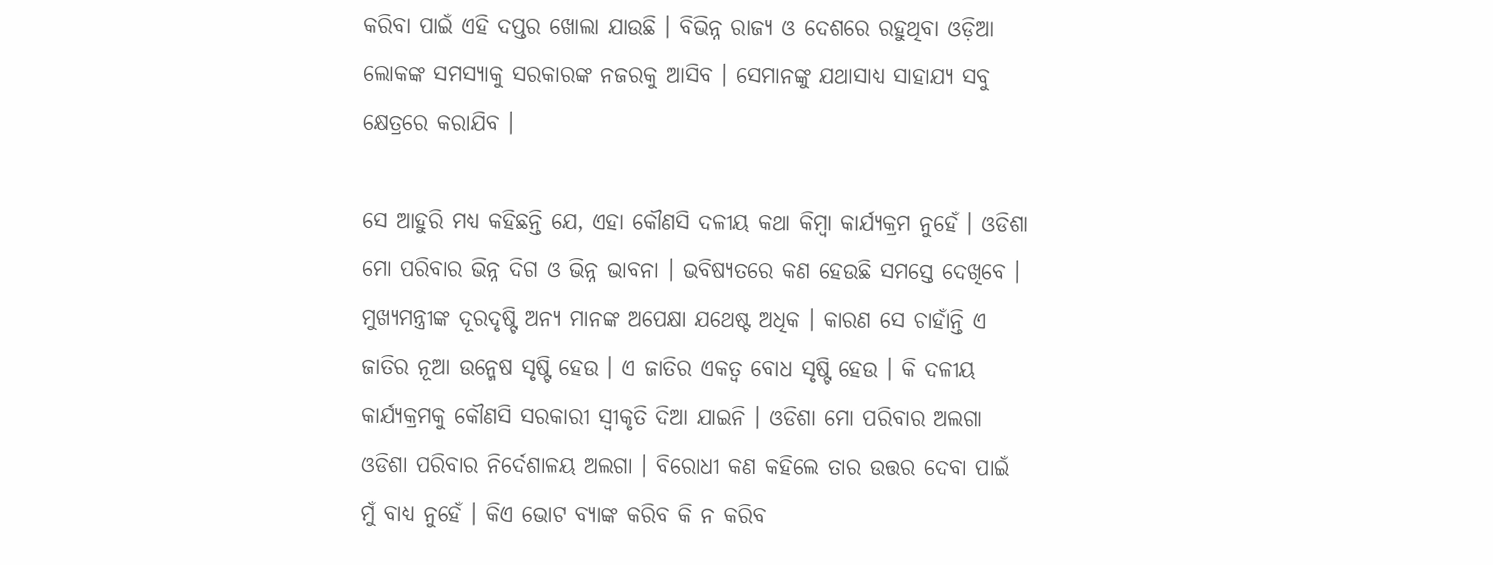କରିବା ପାଇଁ ଏହି ଦପ୍ତର ଖୋଲା ଯାଉଛି । ବିଭିନ୍ନ ରାଜ୍ୟ ଓ ଦେଶରେ ରହୁଥିବା ଓଡ଼ିଆ ଲୋକଙ୍କ ସମସ୍ୟାକୁ ସରକାରଙ୍କ ନଜରକୁ ଆସିବ । ସେମାନଙ୍କୁ ଯଥାସାଧ୍ୟ ସାହାଯ୍ୟ ସବୁ କ୍ଷେତ୍ରରେ କରାଯିବ ।

ସେ ଆହୁରି ମଧ୍ୟ କହିଛନ୍ତି ଯେ, ଏହା କୌଣସି ଦଳୀୟ କଥା କିମ୍ବା କାର୍ଯ୍ୟକ୍ରମ ନୁହେଁ । ଓଡିଶା ମୋ ପରିବାର ଭିନ୍ନ ଦିଗ ଓ ଭିନ୍ନ ଭାବନା । ଭବିଷ୍ୟତରେ କଣ ହେଉଛି ସମସ୍ତେ ଦେଖିବେ । ମୁଖ୍ୟମନ୍ତ୍ରୀଙ୍କ ଦୂରଦୃଷ୍ଟି ଅନ୍ୟ ମାନଙ୍କ ଅପେକ୍ଷା ଯଥେଷ୍ଟ ଅଧିକ । କାରଣ ସେ ଚାହାଁନ୍ତି ଏ ଜାତିର ନୂଆ ଉନ୍ମେଷ ସୃଷ୍ଟି ହେଉ । ଏ ଜାତିର ଏକତ୍ୱ ବୋଧ ସୃଷ୍ଟି ହେଉ । କି ଦଳୀୟ କାର୍ଯ୍ୟକ୍ରମକୁ କୌଣସି ସରକାରୀ ସ୍ୱୀକୃତି ଦିଆ ଯାଇନି । ଓଡିଶା ମୋ ପରିବାର ଅଲଗା ଓଡିଶା ପରିବାର ନିର୍ଦେଶାଳୟ ଅଲଗା । ବିରୋଧୀ କଣ କହିଲେ ତାର ଉତ୍ତର ଦେବା ପାଇଁ ମୁଁ ବାଧ୍ୟ ନୁହେଁ । କିଏ ଭୋଟ ବ୍ୟାଙ୍କ କରିବ କି ନ କରିବ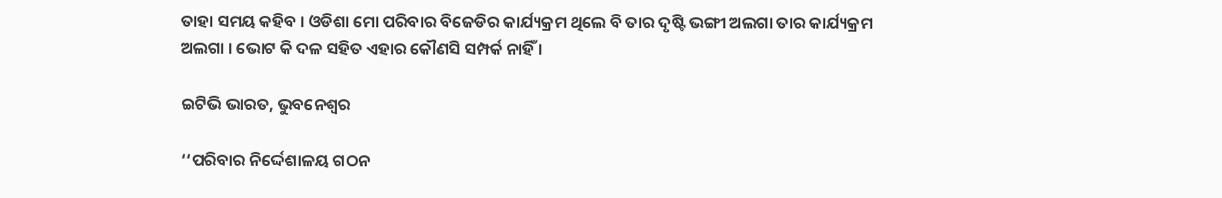ତାହା ସମୟ କହିବ । ଓଡିଶା ମୋ ପରିବାର ବିଜେଡିର କାର୍ଯ୍ୟକ୍ରମ ଥିଲେ ବି ତାର ଦୃଷ୍ଟି ଭଙ୍ଗୀ ଅଲଗା ତାର କାର୍ଯ୍ୟକ୍ରମ ଅଲଗା । ଭୋଟ କି ଦଳ ସହିତ ଏହାର କୌଣସି ସମ୍ପର୍କ ନାହିଁ ।

ଇଟିଭି ଭାରତ, ଭୁବନେଶ୍ବର

‘‘ପରିବାର ନିର୍ଦ୍ଦେଶାଳୟ ଗଠନ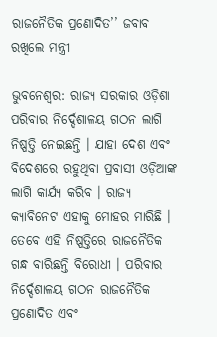ରାଜନୈତିକ ପ୍ରଣୋଦିତ’’ ଜବାବ ରଖିଲେ ମନ୍ତ୍ରୀ

ଭୁବନେଶ୍ବର: ରାଜ୍ୟ ସରକାର ଓଡ଼ିଶା ପରିବାର ନିର୍ଦ୍ଦେଶାଳୟ ଗଠନ ଲାଗି ନିଷ୍ପତ୍ତି ନେଇଛନ୍ତି । ଯାହା ଦେଶ ଏବଂ ବିଦେଶରେ ରହୁଥିବା ପ୍ରବାସୀ ଓଡ଼ିଆଙ୍କ ଲାଗି କାର୍ଯ୍ୟ କରିବ । ରାଜ୍ୟ କ୍ୟାବିନେଟ ଏହାକୁ ମୋହର ମାରିଛି । ତେବେ ଏହି ନିଷ୍ପତ୍ତିରେ ରାଜନୈତିକ ଗନ୍ଧ ବାରିଛନ୍ତି ବିରୋଧୀ । ପରିବାର ନିର୍ଦ୍ଦେଶାଳୟ ଗଠନ ରାଜନୈତିକ ପ୍ରଣୋଦିତ ଏବଂ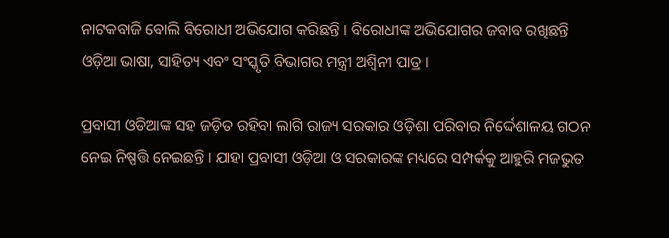ନାଟକବାଜି ବୋଲି ବିରୋଧୀ ଅଭିଯୋଗ କରିଛନ୍ତି । ବିରୋଧୀଙ୍କ ଅଭିଯୋଗର ଜବାବ ରଖିଛନ୍ତି ଓଡ଼ିଆ ଭାଷା, ସାହିତ୍ୟ ଏବଂ ସଂସ୍କୃତି ବିଭାଗର ମନ୍ତ୍ରୀ ଅଶ୍ୱିନୀ ପାତ୍ର ।

ପ୍ରବାସୀ ଓଡିଆଙ୍କ ସହ ଜଡ଼ିତ ରହିବା ଲାଗି ରାଜ୍ୟ ସରକାର ଓଡ଼ିଶା ପରିବାର ନିର୍ଦ୍ଦେଶାଳୟ ଗଠନ ନେଇ ନିଷ୍ପତ୍ତି ନେଇଛନ୍ତି । ଯାହା ପ୍ରବାସୀ ଓଡ଼ିଆ ଓ ସରକାରଙ୍କ ମଧ୍ୟରେ ସମ୍ପର୍କକୁ ଆହୁରି ମଜଭୁତ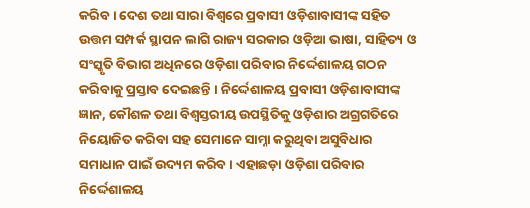କରିବ । ଦେଶ ତଥା ସାରା ବିଶ୍ୱରେ ପ୍ରବାସୀ ଓଡ଼ିଶାବାସୀଙ୍କ ସହିତ ଉତ୍ତମ ସମ୍ପର୍କ ସ୍ଥାପନ ଲାଗି ରାଜ୍ୟ ସରକାର ଓଡ଼ିଆ ଭାଷା, ସାହିତ୍ୟ ଓ ସଂସ୍କୃତି ବିଭାଗ ଅଧିନରେ ଓଡ଼ିଶା ପରିବାର ନିର୍ଦ୍ଦେଶାଳୟ ଗଠନ କରିବାକୁ ପ୍ରସ୍ତାବ ଦେଇଛନ୍ତି । ନିର୍ଦ୍ଦେଶାଳୟ ପ୍ରବାସୀ ଓଡ଼ିଶାବାସୀଙ୍କ ଜ୍ଞାନ, କୌଶଳ ତଥା ବିଶ୍ୱସ୍ତରୀୟ ଉପସ୍ଥିତିକୁ ଓଡ଼ିଶାର ଅଗ୍ରଗତିରେ ନିୟୋଜିତ କରିବା ସହ ସେମାନେ ସାମ୍ନା କରୁଥିବା ଅସୁବିଧାର ସମାଧାନ ପାଇଁ ଉଦ୍ୟମ କରିବ । ଏହାଛଡ଼ା ଓଡ଼ିଶା ପରିବାର ନିର୍ଦ୍ଦେଶାଳୟ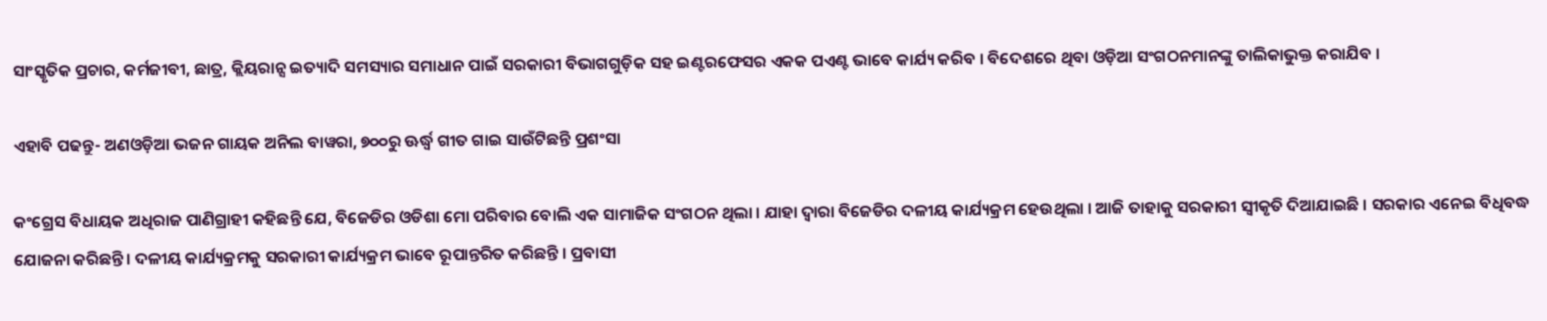ସାଂସ୍କୃତିକ ପ୍ରଚାର, କର୍ମଜୀବୀ, ଛାତ୍ର, କ୍ଲିୟରାନ୍ସ ଇତ୍ୟାଦି ସମସ୍ୟାର ସମାଧାନ ପାଇଁ ସରକାରୀ ବିଭାଗଗୁଡ଼ିକ ସହ ଇଣ୍ଟରଫେସର ଏକକ ପଏଣ୍ଟ ଭାବେ କାର୍ଯ୍ୟ କରିବ । ବିଦେଶରେ ଥିବା ଓଡ଼ିଆ ସଂଗଠନମାନଙ୍କୁ ତାଲିକାଭୁକ୍ତ କରାଯିବ ।

ଏହାବି ପଢନ୍ତୁ- ଅଣଓଡ଼ିଆ ଭଜନ ଗାୟକ ଅନିଲ ବାୱରା, ୭୦୦ରୁ ଊର୍ଦ୍ଧ୍ବ ଗୀତ ଗାଇ ସାଉଁଟିଛନ୍ତି ପ୍ରଶଂସା

କଂଗ୍ରେସ ବିଧାୟକ ଅଧିରାଜ ପାଣିଗ୍ରାହୀ କହିଛନ୍ତି ଯେ, ବିଜେଡିର ଓଡିଶା ମୋ ପରିବାର ବୋଲି ଏକ ସାମାଜିକ ସଂଗଠନ ଥିଲା । ଯାହା ଦ୍ୱାରା ବିଜେଡିର ଦଳୀୟ କାର୍ଯ୍ୟକ୍ରମ ହେଉଥିଲା । ଆଜି ତାହାକୁ ସରକାରୀ ସ୍ୱୀକୃତି ଦିଆଯାଇଛି । ସରକାର ଏନେଇ ବିଧିବଦ୍ଧ ଯୋଜନା କରିଛନ୍ତି । ଦଳୀୟ କାର୍ଯ୍ୟକ୍ରମକୁ ସରକାରୀ କାର୍ଯ୍ୟକ୍ରମ ଭାବେ ରୂପାନ୍ତରିତ କରିଛନ୍ତି । ପ୍ରବାସୀ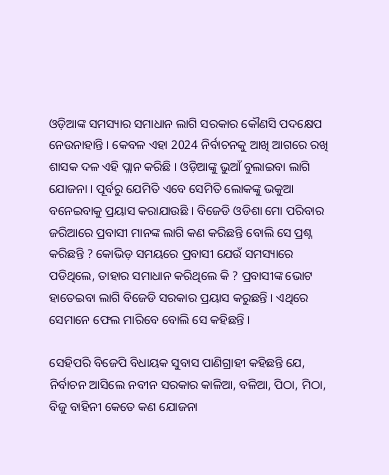ଓଡ଼ିଆଙ୍କ ସମସ୍ୟାର ସମାଧାନ ଲାଗି ସରକାର କୌଣସି ପଦକ୍ଷେପ ନେଉନାହାନ୍ତି । କେବଳ ଏହା 2024 ନିର୍ବାଚନକୁ ଆଖି ଆଗରେ ରଖି ଶାସକ ଦଳ ଏହି ପ୍ଲାନ କରିଛି । ଓଡ଼ିଆଙ୍କୁ ଭୁଆଁ ବୁଲାଇବା ଲାଗି ଯୋଜନା । ପୂର୍ବରୁ ଯେମିତି ଏବେ ସେମିତି ଲୋକଙ୍କୁ ଭକୁଆ ବନେଇବାକୁ ପ୍ରୟାସ କରାଯାଉଛି । ବିଜେଡି ଓଡିଶା ମୋ ପରିବାର ଜରିଆରେ ପ୍ରବାସୀ ମାନଙ୍କ ଲାଗି କଣ କରିଛନ୍ତି ବୋଲି ସେ ପ୍ରଶ୍ନ କରିଛନ୍ତି ? କୋଭିଡ଼ ସମୟରେ ପ୍ରବାସୀ ଯେଉଁ ସମସ୍ୟାରେ ପଡିଥିଲେ, ତାହାର ସମାଧାନ କରିଥିଲେ କି ? ପ୍ରବାସୀଙ୍କ ଭୋଟ ହାତେଇବା ଲାଗି ବିଜେଡି ସରକାର ପ୍ରୟାସ କରୁଛନ୍ତି । ଏଥିରେ ସେମାନେ ଫେଲ ମାରିବେ ବୋଲି ସେ କହିଛନ୍ତି ।

ସେହିପରି ବିଜେପି ବିଧାୟକ ସୁବାସ ପାଣିଗ୍ରାହୀ କହିଛନ୍ତି ଯେ, ନିର୍ବାଚନ ଆସିଲେ ନବୀନ ସରକାର କାଳିଆ, ବଳିଆ, ପିଠା, ମିଠା, ବିଜୁ ବାହିନୀ କେତେ କଣ ଯୋଜନା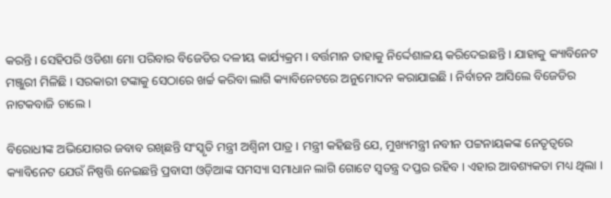କରନ୍ତି । ସେହିପରି ଓଡିଶା ମୋ ପରିବାର ବିଜେଡିର ଦଳୀୟ କାର୍ଯ୍ୟକ୍ରମ । ବର୍ତ୍ତମାନ ତାହାକୁ ନିର୍ଦ୍ଦେଶାଳୟ କରିଦେଇଛନ୍ତି । ଯାହାକୁ କ୍ୟାବିନେଟ ମଞ୍ଜୁରୀ ମିଳିଛି । ସରକାରୀ ଟଙ୍କାକୁ ସେଠାରେ ଖର୍ଚ୍ଚ କରିବା ଲାଗି କ୍ୟାବିନେଟରେ ଅନୁମୋଦନ କରାଯାଇଛି । ନିର୍ବାଚନ ଆସିଲେ ବିଜେଡିର ନାଟକବାଜି ଚାଲେ ।

ବିରୋଧୀଙ୍କ ଅଭିଯୋଗର ଜବାବ ରଖିଛନ୍ତି ସଂସ୍କୃତି ମନ୍ତ୍ରୀ ଅଶ୍ୱିନୀ ପାତ୍ର । ମନ୍ତ୍ରୀ କହିଛନ୍ତି ଯେ, ମୁଖ୍ୟମନ୍ତ୍ରୀ ନବୀନ ପଟ୍ଟନାୟକଙ୍କ ନେତୃତ୍ବରେ କ୍ୟାବିନେଟ ଯେଉଁ ନିଷ୍ପତ୍ତି ନେଇଛନ୍ତି ପ୍ରବାସୀ ଓଡ଼ିଆଙ୍କ ସମସ୍ୟା ସମାଧାନ ଲାଗି ଗୋଟେ ସ୍ୱତନ୍ତ୍ର ଦପ୍ତର ରହିବ । ଏହାର ଆବଶ୍ୟକତା ମଧ୍ୟ ଥିଲା ।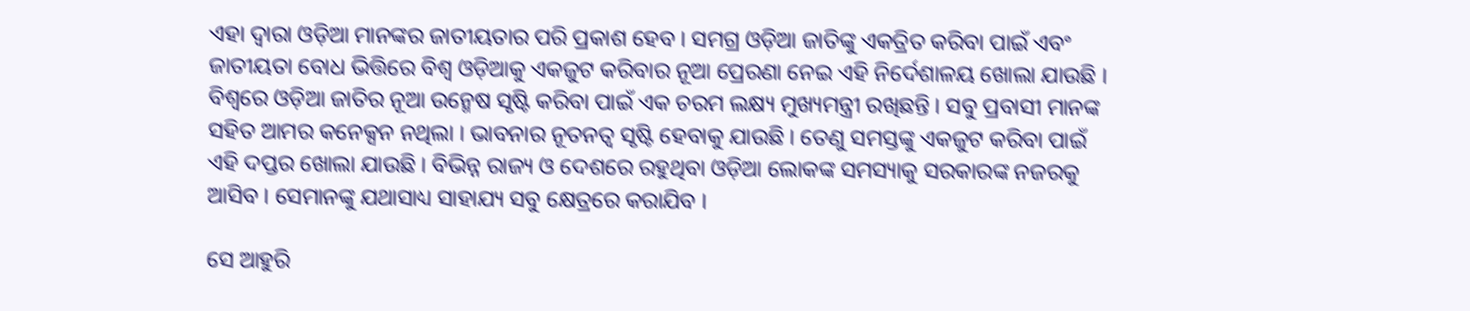ଏହା ଦ୍ୱାରା ଓଡ଼ିଆ ମାନଙ୍କର ଜାତୀୟତାର ପରି ପ୍ରକାଶ ହେବ । ସମଗ୍ର ଓଡ଼ିଆ ଜାତିଙ୍କୁ ଏକତ୍ରିତ କରିବା ପାଇଁ ଏବଂ ଜାତୀୟତା ବୋଧ ଭିତ୍ତିରେ ବିଶ୍ଵ ଓଡ଼ିଆକୁ ଏକଜୁଟ କରିବାର ନୂଆ ପ୍ରେରଣା ନେଇ ଏହି ନିର୍ଦେଶାଳୟ ଖୋଲା ଯାଉଛି । ବିଶ୍ୱରେ ଓଡ଼ିଆ ଜାତିର ନୂଆ ଉନ୍ମେଷ ସୃଷ୍ଟି କରିବା ପାଇଁ ଏକ ଚରମ ଲକ୍ଷ୍ୟ ମୁଖ୍ୟମନ୍ତ୍ରୀ ରଖିଛନ୍ତି । ସବୁ ପ୍ରବାସୀ ମାନଙ୍କ ସହିତ ଆମର କନେକ୍ସନ ନଥିଲା । ଭାବନାର ନୂତନତ୍ୱ ସୃଷ୍ଟି ହେବାକୁ ଯାଉଛି । ତେଣୁ ସମସ୍ତଙ୍କୁ ଏକଜୁଟ କରିବା ପାଇଁ ଏହି ଦପ୍ତର ଖୋଲା ଯାଉଛି । ବିଭିନ୍ନ ରାଜ୍ୟ ଓ ଦେଶରେ ରହୁଥିବା ଓଡ଼ିଆ ଲୋକଙ୍କ ସମସ୍ୟାକୁ ସରକାରଙ୍କ ନଜରକୁ ଆସିବ । ସେମାନଙ୍କୁ ଯଥାସାଧ୍ୟ ସାହାଯ୍ୟ ସବୁ କ୍ଷେତ୍ରରେ କରାଯିବ ।

ସେ ଆହୁରି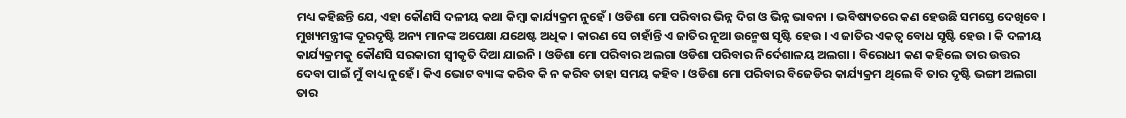ମଧ୍ୟ କହିଛନ୍ତି ଯେ, ଏହା କୌଣସି ଦଳୀୟ କଥା କିମ୍ବା କାର୍ଯ୍ୟକ୍ରମ ନୁହେଁ । ଓଡିଶା ମୋ ପରିବାର ଭିନ୍ନ ଦିଗ ଓ ଭିନ୍ନ ଭାବନା । ଭବିଷ୍ୟତରେ କଣ ହେଉଛି ସମସ୍ତେ ଦେଖିବେ । ମୁଖ୍ୟମନ୍ତ୍ରୀଙ୍କ ଦୂରଦୃଷ୍ଟି ଅନ୍ୟ ମାନଙ୍କ ଅପେକ୍ଷା ଯଥେଷ୍ଟ ଅଧିକ । କାରଣ ସେ ଚାହାଁନ୍ତି ଏ ଜାତିର ନୂଆ ଉନ୍ମେଷ ସୃଷ୍ଟି ହେଉ । ଏ ଜାତିର ଏକତ୍ୱ ବୋଧ ସୃଷ୍ଟି ହେଉ । କି ଦଳୀୟ କାର୍ଯ୍ୟକ୍ରମକୁ କୌଣସି ସରକାରୀ ସ୍ୱୀକୃତି ଦିଆ ଯାଇନି । ଓଡିଶା ମୋ ପରିବାର ଅଲଗା ଓଡିଶା ପରିବାର ନିର୍ଦେଶାଳୟ ଅଲଗା । ବିରୋଧୀ କଣ କହିଲେ ତାର ଉତ୍ତର ଦେବା ପାଇଁ ମୁଁ ବାଧ୍ୟ ନୁହେଁ । କିଏ ଭୋଟ ବ୍ୟାଙ୍କ କରିବ କି ନ କରିବ ତାହା ସମୟ କହିବ । ଓଡିଶା ମୋ ପରିବାର ବିଜେଡିର କାର୍ଯ୍ୟକ୍ରମ ଥିଲେ ବି ତାର ଦୃଷ୍ଟି ଭଙ୍ଗୀ ଅଲଗା ତାର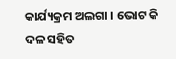କାର୍ଯ୍ୟକ୍ରମ ଅଲଗା । ଭୋଟ କି ଦଳ ସହିତ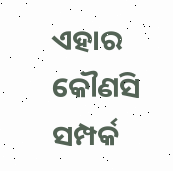ଏହାର କୌଣସି ସମ୍ପର୍କ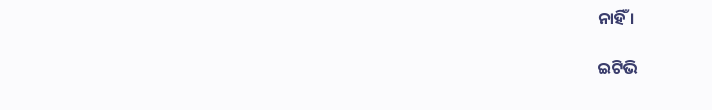ନାହିଁ ।

ଇଟିଭି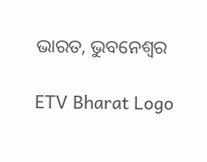ଭାରତ, ଭୁବନେଶ୍ବର

ETV Bharat Logo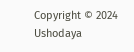Copyright © 2024 Ushodaya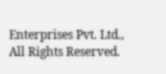Enterprises Pvt. Ltd., All Rights Reserved.